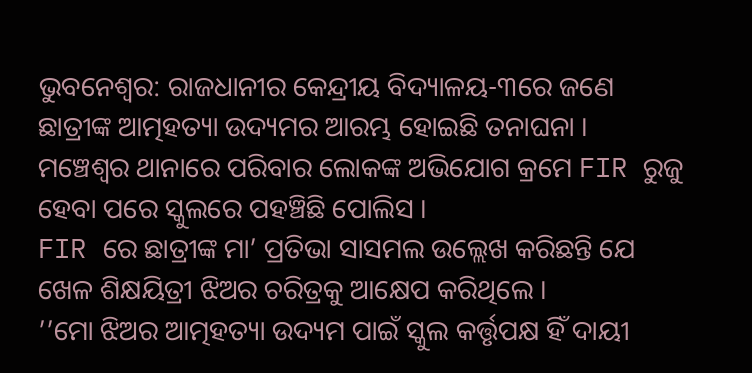ଭୁବନେଶ୍ବର: ରାଜଧାନୀର କେନ୍ଦ୍ରୀୟ ବିଦ୍ୟାଳୟ-୩ରେ ଜଣେ ଛାତ୍ରୀଙ୍କ ଆତ୍ମହତ୍ୟା ଉଦ୍ୟମର ଆରମ୍ଭ ହୋଇଛି ତନାଘନା । ମଞ୍ଚେଶ୍ବର ଥାନାରେ ପରିବାର ଲୋକଙ୍କ ଅଭିଯୋଗ କ୍ରମେ FIR ରୁଜୁ ହେବା ପରେ ସ୍କୁଲରେ ପହଞ୍ଚିଛି ପୋଲିସ ।
FIR ରେ ଛାତ୍ରୀଙ୍କ ମା’ ପ୍ରତିଭା ସାସମଲ ଉଲ୍ଲେଖ କରିଛନ୍ତି ଯେ ଖେଳ ଶିକ୍ଷୟିତ୍ରୀ ଝିଅର ଚରିତ୍ରକୁ ଆକ୍ଷେପ କରିଥିଲେ ।
’’ମୋ ଝିଅର ଆତ୍ମହତ୍ୟା ଉଦ୍ୟମ ପାଇଁ ସ୍କୁଲ କର୍ତ୍ତୃପକ୍ଷ ହିଁ ଦାୟୀ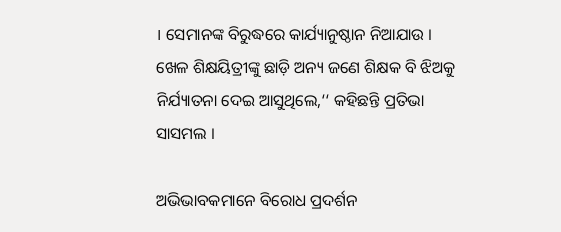। ସେମାନଙ୍କ ବିରୁଦ୍ଧରେ କାର୍ଯ୍ୟାନୁଷ୍ଠାନ ନିଆଯାଉ । ଖେଳ ଶିକ୍ଷୟିତ୍ରୀଙ୍କୁ ଛାଡ଼ି ଅନ୍ୟ ଜଣେ ଶିକ୍ଷକ ବି ଝିଅକୁ ନିର୍ଯ୍ୟାତନା ଦେଇ ଆସୁଥିଲେ,‘‘ କହିଛନ୍ତି ପ୍ରତିଭା ସାସମଲ ।

ଅଭିଭାବକମାନେ ବିରୋଧ ପ୍ରଦର୍ଶନ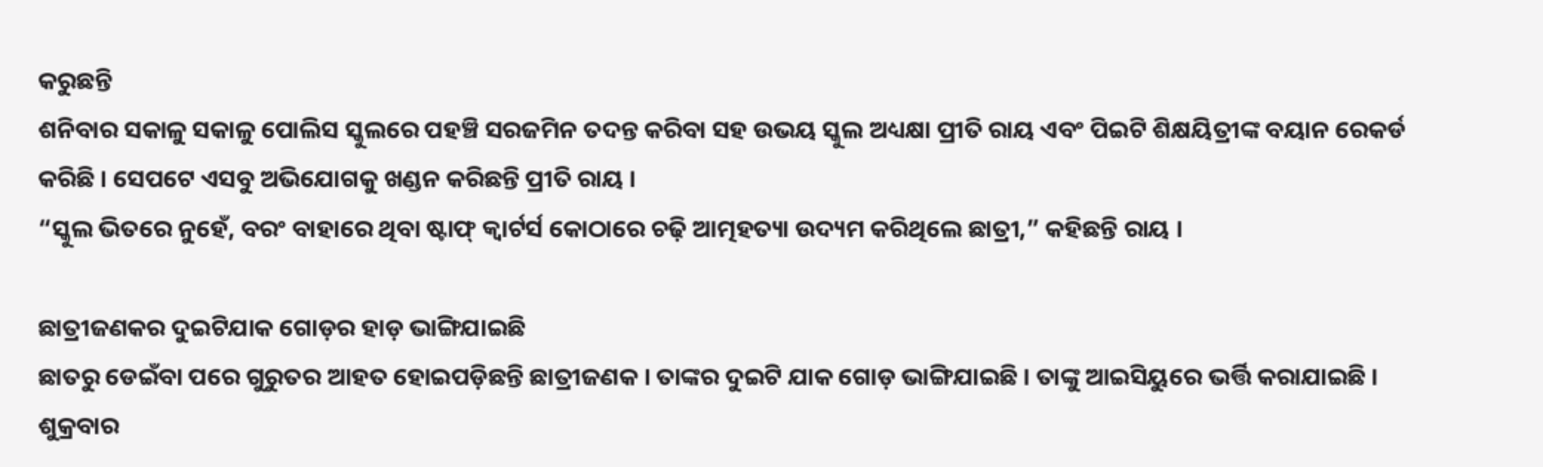କରୁଛନ୍ତି
ଶନିବାର ସକାଳୁ ସକାଳୁ ପୋଲିସ ସ୍କୁଲରେ ପହଞ୍ଚି ସରଜମିନ ତଦନ୍ତ କରିବା ସହ ଉଭୟ ସ୍କୁଲ ଅଧ୍ୟକ୍ଷା ପ୍ରୀତି ରାୟ ଏବଂ ପିଇଟି ଶିକ୍ଷୟିତ୍ରୀଙ୍କ ବୟାନ ରେକର୍ଡ କରିଛି । ସେପଟେ ଏସବୁ ଅଭିଯୋଗକୁ ଖଣ୍ଡନ କରିଛନ୍ତି ପ୍ରୀତି ରାୟ ।
“ସ୍କୁଲ ଭିତରେ ନୁହେଁ, ବରଂ ବାହାରେ ଥିବା ଷ୍ଟାଫ୍ କ୍ବାର୍ଟର୍ସ କୋଠାରେ ଚଢ଼ି ଆତ୍ମହତ୍ୟା ଉଦ୍ୟମ କରିଥିଲେ ଛାତ୍ରୀ,” କହିଛନ୍ତି ରାୟ ।

ଛାତ୍ରୀଜଣକର ଦୁଇଟିଯାକ ଗୋଡ଼ର ହାଡ଼ ଭାଙ୍ଗିଯାଇଛି
ଛାତରୁ ଡେଇଁବା ପରେ ଗୁରୁତର ଆହତ ହୋଇପଡ଼ିଛନ୍ତି ଛାତ୍ରୀଜଣକ । ତାଙ୍କର ଦୁଇଟି ଯାକ ଗୋଡ଼ ଭାଙ୍ଗିଯାଇଛି । ତାଙ୍କୁ ଆଇସିୟୁରେ ଭର୍ତ୍ତି କରାଯାଇଛି । ଶୁକ୍ରବାର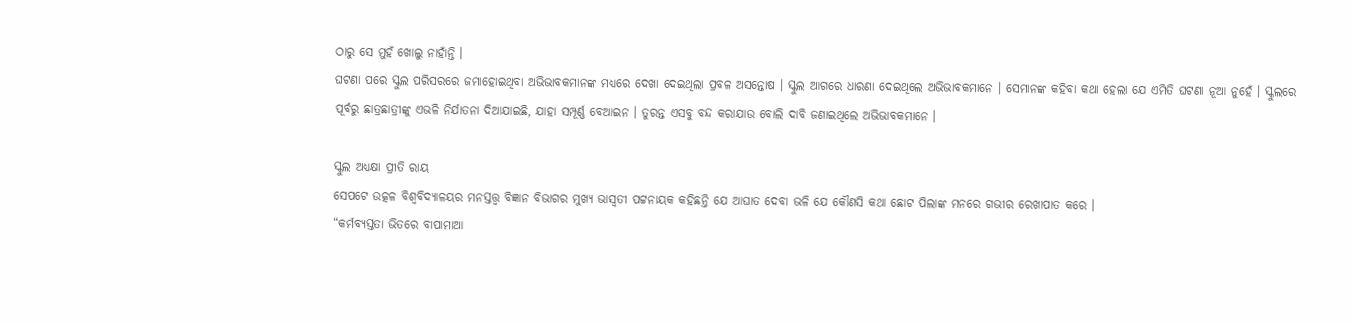ଠାରୁ ସେ ମୁହଁ ଖୋଲୁ ନାହାଁନ୍ତି ।
ଘଟଣା ପରେ ସ୍କୁଲ ପରିସରରେ ଜମାହୋଇଥିବା ଅଭିଭାବକମାନଙ୍କ ମଧ୍ୟରେ ଦେଖା ଦେଇଥିଲା ପ୍ରବଳ ଅସନ୍ତୋଷ । ସ୍କୁଲ ଆଗରେ ଧାରଣା ଦେଇଥିଲେ ଅଭିଭାବକମାନେ । ସେମାନଙ୍କ କହିବା କଥା ହେଲା ଯେ ଏମିତି ଘଟଣା ନୂଆ ନୁହେଁ । ସ୍କୁଲରେ ପୂର୍ବରୁ ଛାତ୍ରଛାତ୍ରୀଙ୍କୁ ଏଭଳି ନିର୍ଯାତନା ଦିଆଯାଇଛି, ଯାହା ସମ୍ପୂର୍ଣ୍ଣ ବେଆଇନ । ତୁରନ୍ତ ଏସବୁ ବନ୍ଦ କରାଯାଉ ବୋଲି ଦାବି ଜଣାଇଥିଲେ ଅଭିଭାବକମାନେ ।

ସ୍କୁଲ ଅଧ୍ୟକ୍ଷା ପ୍ରୀତି ରାୟ
ସେପଟେ ଉତ୍କଳ ବିଶ୍ବବିଦ୍ୟାଳୟର ମନସ୍ତତ୍ତ୍ବ ବିଜ୍ଞାନ ବିଭାଗର ମୁଖ୍ୟ ଭାସ୍ବତୀ ପଟ୍ଟନାୟକ କହିଛନ୍ତି ଯେ ଆଘାତ ଦେବା ଭଳି ଯେ କୌଣସି କଥା ଛୋଟ ପିଲାଙ୍କ ମନରେ ଗଭୀର ରେଖାପାତ କରେ ।
“କର୍ମବ୍ୟସ୍ତତା ଭିତରେ ବାପାମାଆ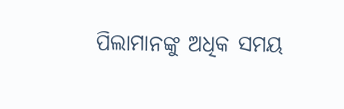ପିଲାମାନଙ୍କୁ ଅଧିକ ସମୟ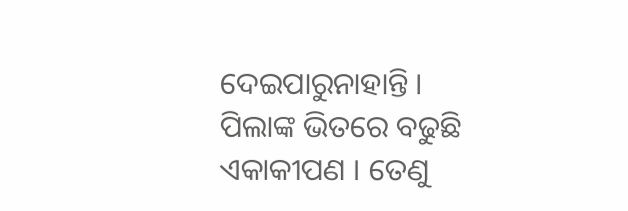ଦେଇପାରୁନାହାନ୍ତି । ପିଲାଙ୍କ ଭିତରେ ବଢୁଛି ଏକାକୀପଣ । ତେଣୁ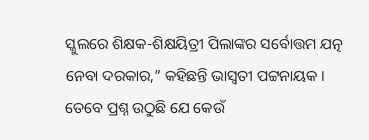ସ୍କୁଲରେ ଶିକ୍ଷକ-ଶିକ୍ଷୟିତ୍ରୀ ପିଲାଙ୍କର ସର୍ବୋତ୍ତମ ଯତ୍ନ ନେବା ଦରକାର,” କହିଛନ୍ତି ଭାସ୍ବତୀ ପଟ୍ଟନାୟକ ।
ତେବେ ପ୍ରଶ୍ନ ଉଠୁଛି ଯେ କେଉଁ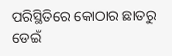ପରିସ୍ଥିତିରେ କୋଠାର ଛାତରୁ ଡେଇଁ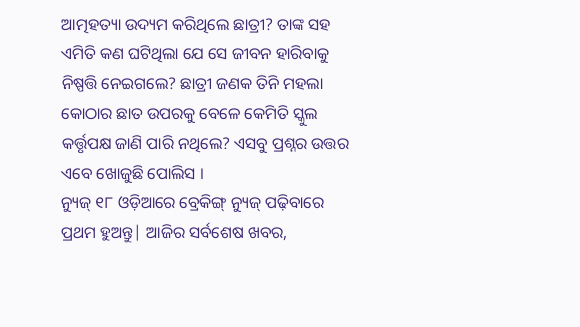ଆତ୍ମହତ୍ୟା ଉଦ୍ୟମ କରିଥିଲେ ଛାତ୍ରୀ? ତାଙ୍କ ସହ ଏମିତି କଣ ଘଟିଥିଲା ଯେ ସେ ଜୀବନ ହାରିବାକୁ ନିଷ୍ପତ୍ତି ନେଇଗଲେ? ଛାତ୍ରୀ ଜଣକ ତିନି ମହଲା କୋଠାର ଛାତ ଉପରକୁ ବେଳେ କେମିତି ସ୍କୁଲ କର୍ତ୍ତୃପକ୍ଷ ଜାଣି ପାରି ନଥିଲେ? ଏସବୁ ପ୍ରଶ୍ନର ଉତ୍ତର ଏବେ ଖୋଜୁଛି ପୋଲିସ ।
ନ୍ୟୁଜ୍ ୧୮ ଓଡ଼ିଆରେ ବ୍ରେକିଙ୍ଗ୍ ନ୍ୟୁଜ୍ ପଢ଼ିବାରେ ପ୍ରଥମ ହୁଅନ୍ତୁ| ଆଜିର ସର୍ବଶେଷ ଖବର,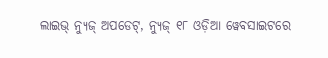ଲାଇଭ୍ ନ୍ୟୁଜ୍ ଅପଡେଟ୍, ନ୍ୟୁଜ୍ ୧୮ ଓଡ଼ିଆ ୱେବସାଇଟରେ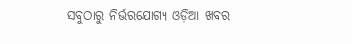ସବୁଠାରୁ ନିର୍ଭରଯୋଗ୍ୟ ଓଡ଼ିଆ ଖବର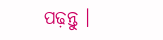ପଢ଼ନ୍ତୁ ।